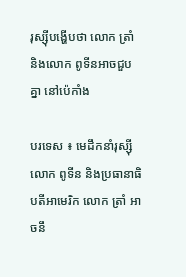រុស្ស៊ីបង្ហើបថា លោក ត្រាំ និងលោក ពូទីនអាចជួបគ្នា នៅប៉េកាំង

បរទេស ៖ មេដឹកនាំរុស្ស៊ី លោក ពូទីន និងប្រធានាធិបតីអាមេរិក លោក ត្រាំ អាចនឹ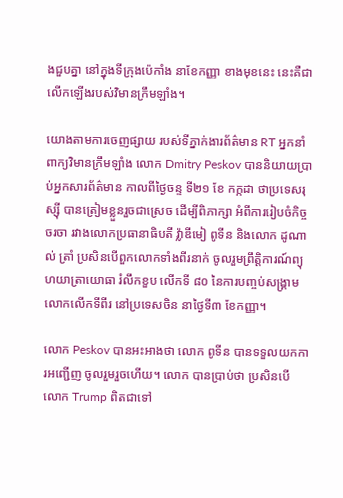ងជួបគ្នា នៅក្នុងទីក្រុងប៉េកាំង នាខែកញ្ញា ខាងមុខនេះ នេះគឺជាលើកឡើងរបស់វិមានក្រឹមឡាំង។

យោងតាមការចេញផ្សាយ របស់ទីភ្នាក់ងារព័ត៌មាន RT អ្នកនាំពាក្យវិមានក្រឹមឡាំង លោក Dmitry Peskov បាននិយាយប្រាប់អ្នកសារព័ត៌មាន កាលពីថ្ងៃចន្ទ ទី២១ ខែ កក្កដា ថាប្រទេសរុស្ស៊ី បានត្រៀមខ្លួនរួចជាស្រេច ដើម្បីពិភាក្សា អំពីការរៀបចំកិច្ចចរចា រវាងលោកប្រធានាធិបតី វ្ល៉ាឌីមៀ ពូទីន និងលោក ដូណាល់ ត្រាំ ប្រសិនបើពួកលោកទាំងពីរនាក់ ចូលរួមព្រឹត្តិការណ៍ព្យុហយាត្រាយោធា រំលឹកខួប លើកទី ៨០ នៃការបញ្ចប់សង្គ្រាម លោកលើកទីពីរ នៅប្រទេសចិន នាថ្ងៃទី៣ ខែកញ្ញា។

លោក Peskov បានអះអាងថា លោក ពូទីន បានទទួលយកការអញ្ជើញ ចូលរួមរួចហើយ។ លោក បានប្រាប់ថា ប្រសិនបើ លោក Trump ពិតជាទៅ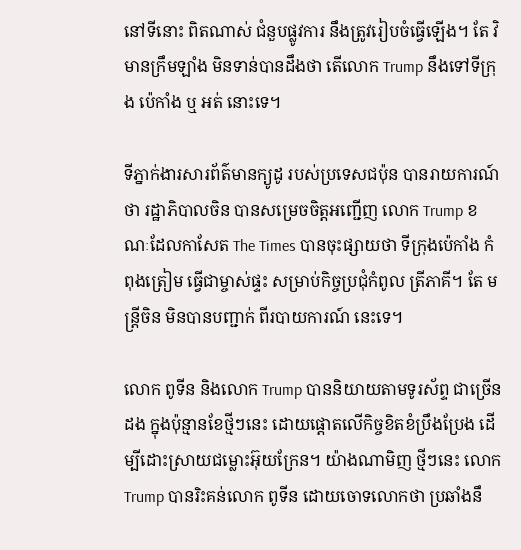នៅទីនោះ ពិតណាស់ ជំនួបផ្លូវការ នឹងត្រូវរៀបចំធ្វើឡើង។ តែ វិមានក្រឹមឡាំង មិនទាន់បានដឹងថា តើលោក Trump នឹងទៅទីក្រុង ប៉េកាំង ឬ អត់ នោះទេ។

ទីភ្នាក់ងារសារព័ត៌មានក្យូដូ របស់ប្រទេសជប៉ុន បានរាយការណ៍ថា រដ្ឋាភិបាលចិន បានសម្រេចចិត្តអញ្ជើញ លោក Trump ខណៈដែលកាសែត The Times បានចុះផ្សាយថា ទីក្រុងប៉េកាំង កំពុងត្រៀម ធ្វើជាម្ចាស់ផ្ទះ សម្រាប់កិច្ចប្រជុំកំពូល ត្រីភាគី។ តែ មន្ត្រីចិន មិនបានបញ្ជាក់ ពីរបាយការណ៍ នេះទេ។

លោក ពូទីន និងលោក Trump បាននិយាយតាមទូរស័ព្ទ ជាច្រើនដង ក្នុងប៉ុន្មានខែថ្មីៗនេះ ដោយផ្តោតលើកិច្ចខិតខំប្រឹងប្រែង ដើម្បីដោះស្រាយជម្លោះអ៊ុយក្រែន។ យ៉ាងណាមិញ ថ្មីៗនេះ លោក Trump បានរិះគន់លោក ពូទីន ដោយចោទលោកថា ប្រឆាំងនឹ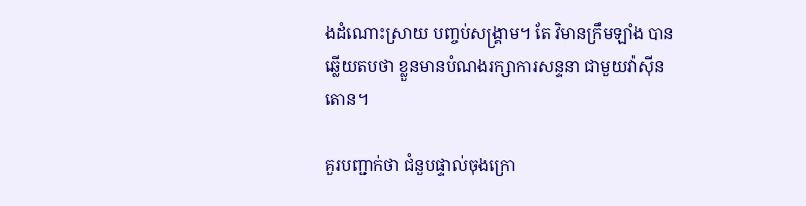ងដំណោះស្រាយ បញ្ចប់សង្គ្រាម។ តែ វិមានក្រឹមឡាំង បានឆ្លើយតបថា ខ្លួនមានបំណងរក្សាការសន្ទនា ជាមួយវ៉ាស៊ីនតោន។

គួរបញ្ជាក់ថា ជំនួបផ្ទាល់ចុងក្រោ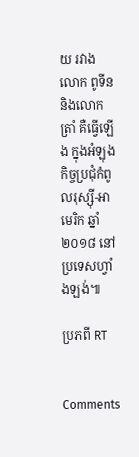យ រវាង លោក ពូទីន និងលោក ត្រាំ គឺធ្វើឡើង ក្នុងអំឡុងកិច្ចប្រជុំកំពូលរុស្ស៊ី-អាមេរិក ឆ្នាំ២០១៨ នៅប្រទេសហ្វាំងឡង់៕

ប្រភពី RT


Comments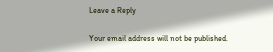Leave a Reply

Your email address will not be published.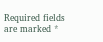Required fields are marked *